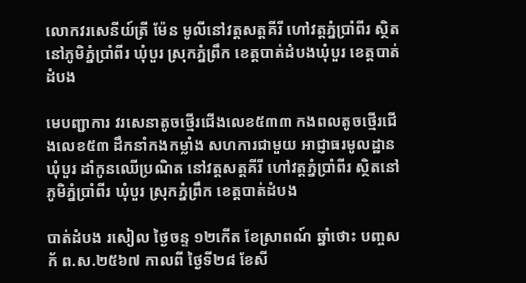លោកវរសេនីយ៍ត្រី ម៉ែន មូលីនៅវត្តសត្តគីរី ហៅវត្តភ្នំប្រាំពីរ សិ្ថតនៅភូមិភ្នំប្រាំពីរ ឃុំបួរ ស្រុកភ្នំព្រឹក ខេត្តបាត់ដំបងឃុំបួរ ខេត្តបាត់ដំបង

មេបញ្ជាការ វរសេនាតូចថ្មើរជើងលេខ៥៣៣ កងពលតូចថ្មើរជើងលេខ៥៣ ដឹកនាំកងកម្លាំង សហការជាមួយ អាជ្ញាធរមូលដ្ឋាន ឃុំបួរ ដាំកូនឈើប្រណិត នៅវត្តសត្តគីរី ហៅវត្តភ្នំប្រាំពីរ សិ្ថតនៅភូមិភ្នំប្រាំពីរ ឃុំបួរ ស្រុកភ្នំព្រឹក ខេត្តបាត់ដំបង

បាត់ដំបង រសៀល ថ្ងៃចន្ទ ១២កើត ខែស្រាពណ៍ ឆ្នាំថោះ បញ្ចសក័ ព.ស.២៥៦៧ កាលពី ថ្ងៃទី២៨ ខែសី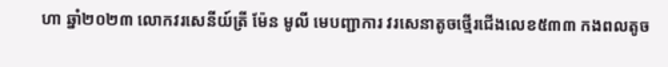ហា ឆ្នាំ២០២៣ លោកវរសេនីយ៍ត្រី ម៉ែន មូលី មេបញ្ជាការ វរសេនាតូចថ្មើរជើងលេខ៥៣៣ កងពលតូច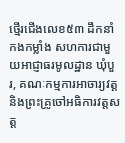ថ្មើរជើងលេខ៥៣ ដឹកនាំកងកម្លាំង សហការជាមួយអាជ្ញាធរមូលដ្ឋាន ឃុំបួរ, គណៈកម្មការអាចារ្យវត្ត និងព្រះគ្រូចៅអធិការវត្តសត្ត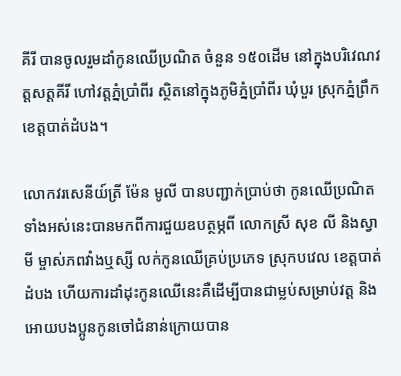គីរី បានចូលរួមដាំកូនឈើប្រណិត ចំនួន ១៥០ដើម នៅក្នុងបរិវេណវត្តសត្តគីរី ហៅវត្តភ្នំប្រាំពីរ សិ្ថតនៅក្នុងភូមិភ្នំប្រាំពីរ ឃុំបួរ ស្រុកភ្នំព្រឹក ខេត្តបាត់ដំបង។

លោកវរសេនីយ៍ត្រី ម៉ែន មូលី បានបញ្ជាក់ប្រាប់ថា កូនឈើប្រណិតទាំងអស់នេះបានមកពីការជួយឧបត្ថម្ភពី លោកស្រី សុខ លី និងស្វាមី ម្ចាស់ភពវាំងឬស្សី លក់កូនឈើគ្រប់ប្រភេទ ស្រុកបវេល ខេត្តបាត់ដំបង ហើយការដាំដុះកូនឈើនេះគឺដើម្បីបានជាម្លប់សម្រាប់វត្ត និងអោយបងប្អូនកូនចៅជំនាន់ក្រោយបាន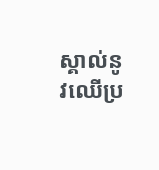ស្គាល់នូវឈើប្រ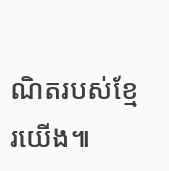ណិតរបស់ខ្មែរយើង៕